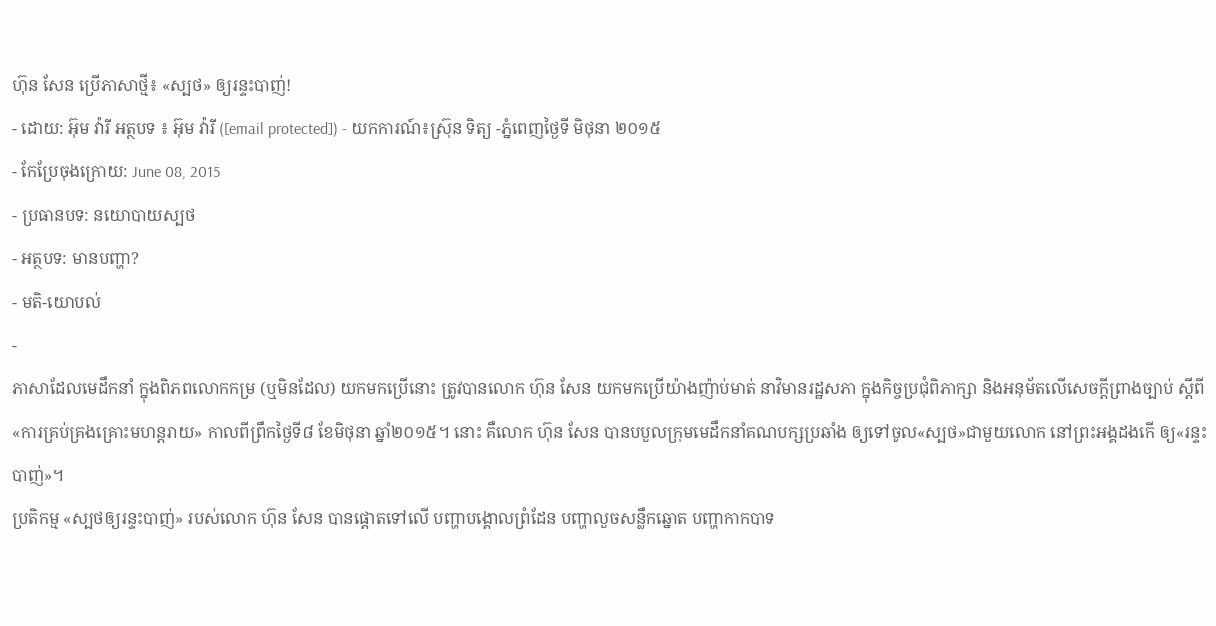ហ៊ុន សែន ប្រើភាសាថ្មី៖ «ស្បថ» ឲ្យរន្ទះបាញ់!
- ដោយ: អ៊ុម វ៉ារី អត្ថបទ ៖ អ៊ុម វ៉ារី ([email protected]) - យកការណ៍៖ស្រ៊ុន ទិត្យ -ភ្នំពេញថ្ងៃទី មិថុនា ២០១៥
- កែប្រែចុងក្រោយ: June 08, 2015
- ប្រធានបទ: នយោបាយស្បថ
- អត្ថបទ: មានបញ្ហា?
- មតិ-យោបល់
-
ភាសាដែលមេដឹកនាំ ក្នុងពិភពលោកកម្រ (ឬមិនដែល) យកមកប្រើនោះ ត្រូវបានលោក ហ៊ុន សែន យកមកប្រើយ៉ាងញ៉ាប់មាត់ នាវិមានរដ្ឋសភា ក្នុងកិច្ចប្រជុំពិភាក្សា និងអនុម័តលើសេចក្តីព្រាងច្បាប់ ស្តីពី «ការគ្រប់គ្រងគ្រោះមហន្តរាយ» កាលពីព្រឹកថ្ងៃទី៨ ខែមិថុនា ឆ្នាំ២០១៥។ នោះ គឺលោក ហ៊ុន សែន បានបបួលក្រុមមេដឹកនាំគណបក្សប្រឆាំង ឲ្យទៅចូល«ស្បថ»ជាមួយលោក នៅព្រះអង្គដងកើ ឲ្យ«រន្ទះបាញ់»។
ប្រតិកម្ម «ស្បថឲ្យរន្ទះបាញ់» របស់លោក ហ៊ុន សែន បានផ្តោតទៅលើ បញ្ហាបង្គោលព្រំដែន បញ្ហាលួចសន្លឹកឆ្នោត បញ្ហាកាកបាទ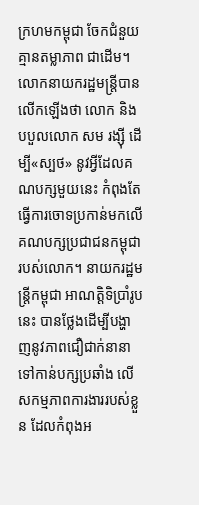ក្រហមកម្ពុជា ចែកជំនួយគ្មានតម្លាភាព ជាដើម។ លោកនាយករដ្ឋមន្រ្តីបានលើកឡើងថា លោក និងបបួលលោក សម រង្ស៊ី ដើម្បី«ស្បថ» នូវអ្វីដែលគណបក្សមួយនេះ កំពុងតែធ្វើការចោទប្រកាន់មកលើ គណបក្សប្រជាជនកម្ពុជារបស់លោក។ នាយករដ្ឋមន្រ្តីកម្ពុជា អាណត្តិទិប្រាំរូបនេះ បានថ្លែងដើម្បីបង្ហាញនូវភាពជឿជាក់នានា ទៅកាន់បក្សប្រឆាំង លើសកម្មភាពការងាររបស់ខ្លួន ដែលកំពុងអ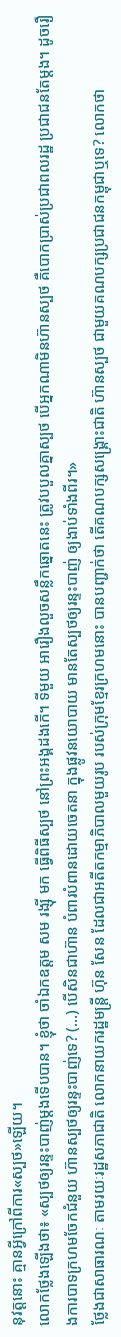នុវត្តនោះ គ្មានអ្វីក្រៅពីការ«ស្បថ»ឡើយ។
លោកថ្លែងឡើងថា៖ «ស្បថឲ្យរន្ទះបាញ់ម្តងទើបបាន។ ខ្ញុំថា ចាំឯកឧត្តម សម រង្ស៊ី មក ធ្វើពិធីស្បថ នៅព្រះអង្គដងកើ។ ទីមួយ អារឿងលួចសន្លឹកឆ្នោតនេះ ត្រូវបបួលគ្នាស្បថ បើអ្នកណាមិនហ៊ានស្បថ គឺបោកប្រាស់ប្រជាពលរដ្ឋ ប្រជាជនតែម្តង។ ដូចរឿងការបាទក្រហមចែកជំនួយ ហ៊ានស្បថឲ្យរន្ទះបាញ់ទេ? (…) បើសិនជាហ៊ាន បំពារបំពានដោយចេតនា ក្នុងផ្លូវនយោបាយ មានតែស្បថឲ្យរន្ទះបាញ់ ឲ្យងាប់ទាំងពីរ។»
ថ្លែងជាសាធារណៈ តាមរយៈរដ្ឋសភាជាតិ លោកនាយករដ្ឋមន្រ្តី ហ៊ុន សែន ដែលជាអតីតកម្មាភិបាលមួយរូប របស់ក្រុមខ្មែរក្រហមនោះ បានបញ្ជាក់ថា តើគណបក្សសង្គ្រោះជាតិ ហ៊ានស្បថ ជាមួយគណបក្សប្រជាជនកម្ពុជាឬទេ? លោកថា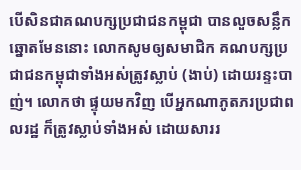បើសិនជាគណបក្សប្រជាជនកម្ពុជា បានលួចសន្លឹកឆ្នោតមែននោះ លោកសូមឲ្យសមាជិក គណបក្សប្រជាជនកម្ពុជាទាំងអស់ត្រូវស្លាប់ (ងាប់) ដោយរន្ទះបាញ់។ លោកថា ផ្ទុយមកវិញ បើអ្នកណាភូតភរប្រជាពលរដ្ឋ ក៏ត្រូវស្លាប់ទាំងអស់ ដោយសាររ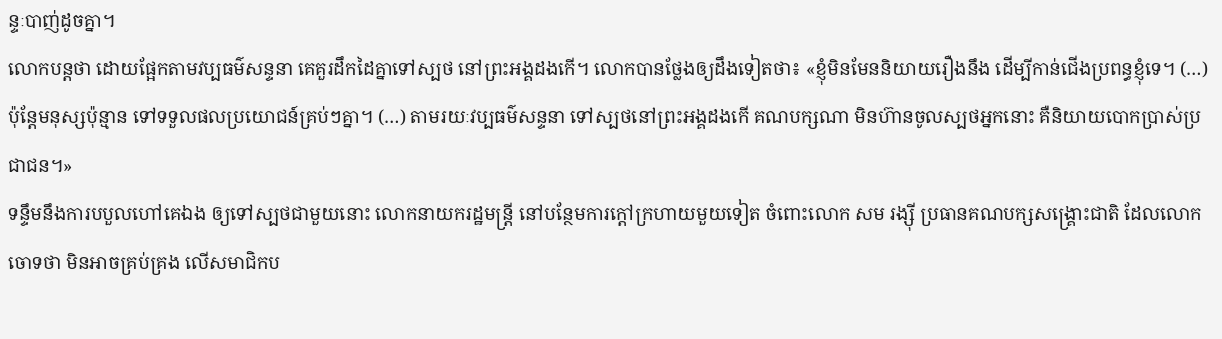ន្ទៈបាញ់ដូចគ្នា។
លោកបន្តថា ដោយផ្អែកតាមវប្បធម៌សន្ទនា គេគួរដឹកដៃគ្នាទៅស្បថ នៅព្រះអង្គដងកើ។ លោកបានថ្លែងឲ្យដឹងទៀតថា៖ «ខ្ញុំមិនមែននិយាយរឿងនឹង ដើម្បីកាន់ជើងប្រពន្ធខ្ញុំទេ។ (…) ប៉ុន្តែមនុស្សប៉ុន្មាន ទៅទទួលផលប្រយោជន៍គ្រប់ៗគ្នា។ (…) តាមរយៈវប្បធម៌សន្ទនា ទៅស្បថនៅព្រះអង្គដងកើ គណបក្សណា មិនហ៊ានចូលស្បថអ្នកនោះ គឺនិយាយបោកប្រាស់ប្រជាជន។»
ទន្ទឹមនឹងការបបួលហៅគេឯង ឲ្យទៅស្បថជាមួយនោះ លោកនាយករដ្ឋមន្រ្តី នៅបន្ថែមការក្តៅក្រហាយមួយទៀត ចំពោះលោក សម រង្ស៊ី ប្រធានគណបក្សសង្គ្រោះជាតិ ដែលលោកចោទថា មិនអាចគ្រប់គ្រង លើសមាជិកប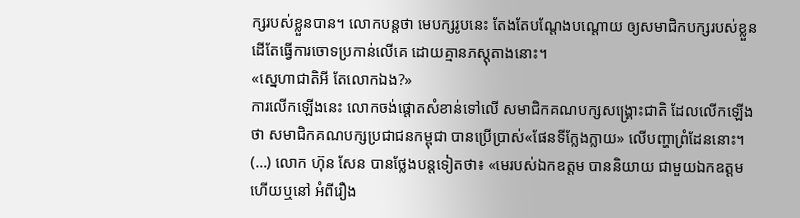ក្សរបស់ខ្លួនបាន។ លោកបន្តថា មេបក្សរូបនេះ តែងតែបណ្តែងបណ្តោយ ឲ្យសមាជិកបក្សរបស់ខ្លួន ដើតែធ្វើការចោទប្រកាន់លើគេ ដោយគ្មានភស្តុតាងនោះ។
«ស្នេហាជាតិអី តែលោកឯង?»
ការលើកឡើងនេះ លោកចង់ផ្តោតសំខាន់ទៅលើ សមាជិកគណបក្សសង្គ្រោះជាតិ ដែលលើកឡើងថា សមាជិកគណបក្សប្រជាជនកម្ពុជា បានប្រើប្រាស់«ផែនទីក្លែងក្លាយ» លើបញ្ហាព្រំដែននោះ។ (…) លោក ហ៊ុន សែន បានថ្លែងបន្តទៀតថា៖ «មេរបស់ឯកឧត្តម បាននិយាយ ជាមួយឯកឧត្តមហើយឬនៅ អំពីរឿង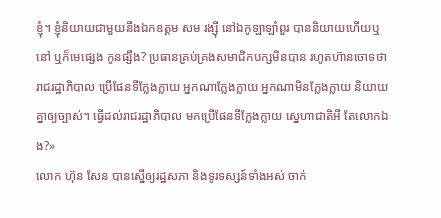ខ្ញុំ។ ខ្ញុំនិយាយជាមួយនឹងឯកឧត្តម សម រង្ស៊ី នៅឯកូឡាឡាំពួរ បាននិយាយហើយឬនៅ ឬក៏មេផ្សេង កូនផ្សឹង? ប្រធានគ្រប់គ្រងសមាជិកបក្សមិនបាន រហូតហ៊ានចោទថា រាជរដ្ឋាភិបាល ប្រើផែនទីក្លែងក្លាយ អ្នកណាក្លែងក្លាយ អ្នកណាមិនក្លែងក្លាយ និយាយគ្នាឲ្យច្បាស់។ ធ្វើដល់រាជរដ្ឋាភិបាល មកប្រើផែនទីក្លែងក្លាយ ស្នេហាជាតិអី តែលោកឯង?»
លោក ហ៊ុន សែន បានស្នើឲ្យរដ្ឋសភា និងទូរទស្សន៍ទាំងអស់ ចាក់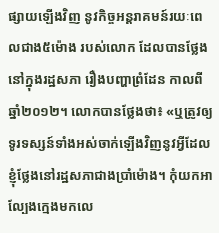ផ្សាយឡើងវិញ នូវកិច្ចអន្តរាគមន៍រយៈពេលជាង៥ម៉ោង របស់លោក ដែលបានថ្លែងនៅក្នុងរដ្ឋសភា រឿងបញ្ហាព្រំដែន កាលពីឆ្នាំ២០១២។ លោកបានថ្លែងថា៖ «ឬត្រូវឲ្យទូរទស្សន៍ទាំងអស់ចាក់ឡើងវិញនូវអ្វីដែលខ្ញុំថ្លែងនៅរដ្ឋសភាជាងប្រាំម៉ោង។ កុំយកអាល្បែងក្មេងមកលេ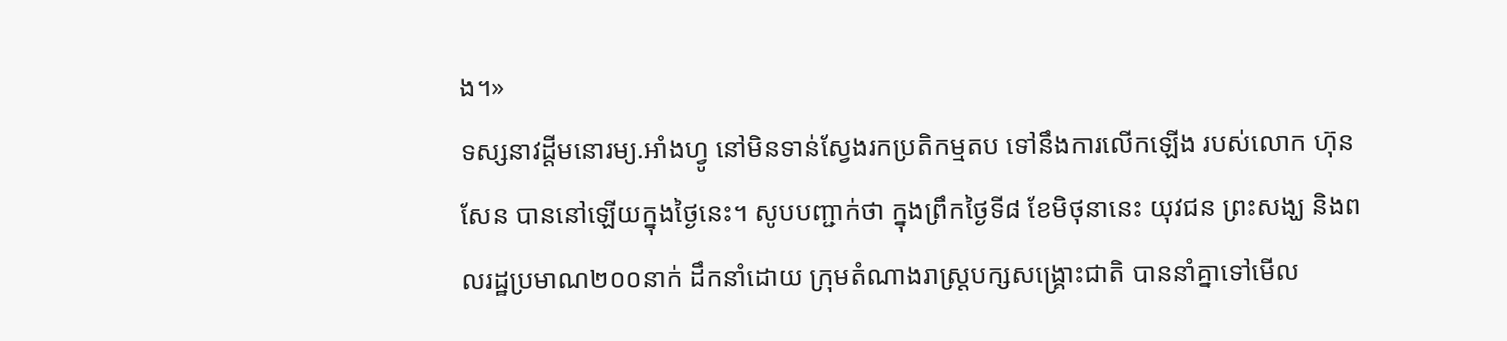ង។»
ទស្សនាវដ្តីមនោរម្យ.អាំងហ្វូ នៅមិនទាន់ស្វែងរកប្រតិកម្មតប ទៅនឹងការលើកឡើង របស់លោក ហ៊ុន សែន បាននៅឡើយក្នុងថ្ងៃនេះ។ សូបបញ្ជាក់ថា ក្នុងព្រឹកថ្ងៃទី៨ ខែមិថុនានេះ យុវជន ព្រះសង្ឃ និងពលរដ្ឋប្រមាណ២០០នាក់ ដឹកនាំដោយ ក្រុមតំណាងរាស្ត្របក្សសង្គ្រោះជាតិ បាននាំគ្នាទៅមើល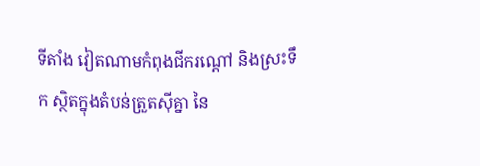ទីតាំង វៀតណាមកំពុងជីករណ្ដៅ និងស្រះទឹក ស្ថិតក្នុងតំបន់ត្រួតស៊ីគ្នា នៃ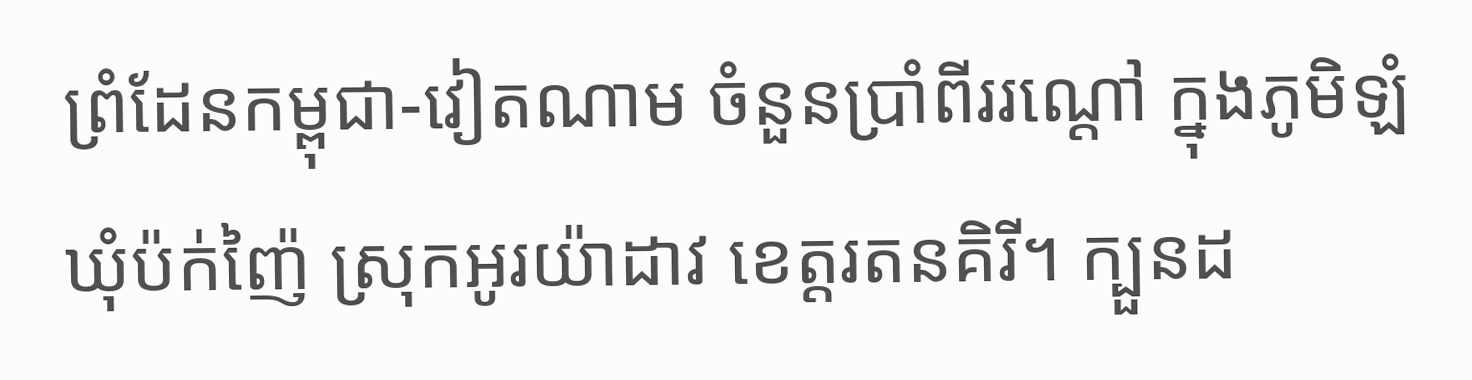ព្រំដែនកម្ពុជា-វៀតណាម ចំនួនប្រាំពីររណ្តៅ ក្នុងភូមិឡំ ឃុំប៉ក់ញ៉ៃ ស្រុកអូរយ៉ាដាវ ខេត្តរតនគិរី។ ក្បួនដ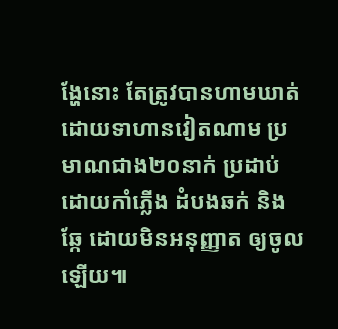ង្ហែនោះ តែត្រូវបានហាមឃាត់ ដោយទាហានវៀតណាម ប្រមាណជាង២០នាក់ ប្រដាប់ដោយកាំភ្លើង ដំបងឆក់ និងឆ្កែ ដោយមិនអនុញ្ញាត ឲ្យចូលឡើយ៕